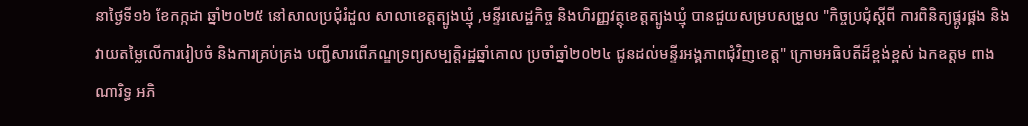នាថ្ងៃទី១៦ ខែកក្កដា ឆ្នាំ២០២៥ នៅសាលប្រជុំរំដួល សាលាខេត្តត្បូងឃ្មុំ ,មន្ទីរសេដ្ឋកិច្ច និងហិរញ្ញវត្ថុខេត្តត្បូងឃ្មុំ បានជួយសម្របសម្រួល "កិច្ចប្រជុំស្តីពី ការពិនិត្យផ្គូរផ្គង និងវាយតម្លៃលើការរៀបចំ និងការគ្រប់គ្រង បញ្ជីសារពើភណ្ឌទ្រព្យសម្បត្តិរដ្ឋឆ្នាំគោល ប្រចាំឆ្នាំ២០២៤ ជូនដល់មន្ទីរអង្គភាពជុំវិញខេត្ត" ក្រោមអធិបតីដ៏ខ្ពង់ខ្ពស់ ឯកឧត្តម ពាង ណារិទ្ធ អភិ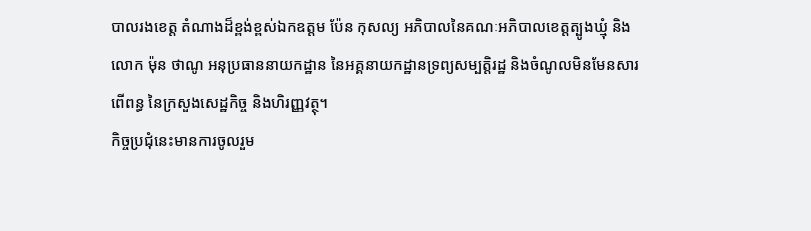បាលរងខេត្ត តំណាងដ៏ខ្ពង់ខ្ពស់ឯកឧត្តម ប៉ែន កុសល្យ អភិបាលនៃគណៈអភិបាលខេត្តត្បូងឃ្មុំ និងលោក ម៉ុន ថាណូ អនុប្រធាននាយកដ្ឋាន នៃអគ្គនាយកដ្ឋានទ្រព្យសម្បត្តិរដ្ឋ និងចំណូលមិនមែនសារពើពន្ធ នៃក្រសួងសេដ្ឋកិច្ច និងហិរញ្ញវត្ថុ។
កិច្ចប្រជុំនេះមានការចូលរួម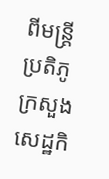ពីមន្ត្រីប្រតិភូក្រសួងសេដ្ឋកិ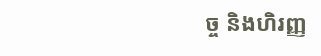ច្ច និងហិរញ្ញ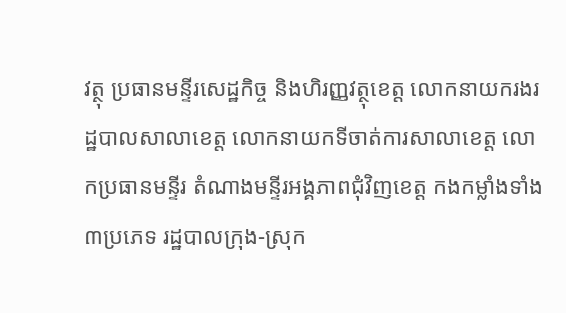វត្ថុ ប្រធានមន្ទីរសេដ្ឋកិច្ច និងហិរញ្ញវត្ថុខេត្ត លោកនាយករងរដ្ឋបាលសាលាខេត្ត លោកនាយកទីចាត់ការសាលាខេត្ត លោកប្រធានមន្ទីរ តំណាងមន្ទីរអង្គភាពជុំវិញខេត្ត កងកម្លាំងទាំង៣ប្រភេទ រដ្ឋបាលក្រុង-ស្រុក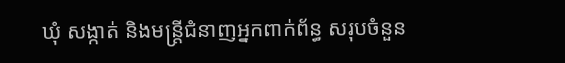ឃុំ សង្កាត់ និងមន្ត្រីជំនាញអ្នកពាក់ព័ន្ធ សរុបចំនួន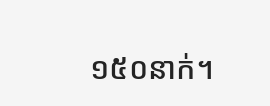១៥០នាក់។